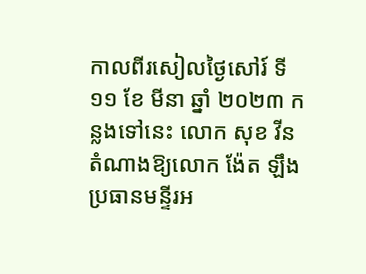កាលពីរសៀលថ្ងៃសៅរ៍ ទី ១១ ខែ មីនា ឆ្នាំ ២០២៣ កន្លងទៅនេះ លោក សុខ វីន តំណាងឱ្យលោក ង៉ែត ឡឹង ប្រធានមន្ទីរអ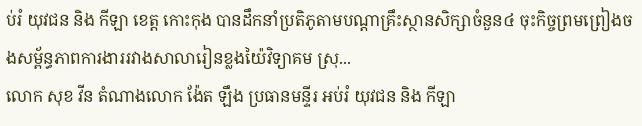ប់រំ យុវជន និង កីឡា ខេត្ត កោះកុង បានដឹកនាំប្រតិភូតាមបណ្ដាគ្រឹះស្ថានសិក្សាចំនួន៤ ចុះកិច្ចព្រមព្រៀងចងសម្ព័ន្ធភាពការងាររវាងសាលារៀនខ្លងយ៉ៃវិទ្យាគម ស្រុ...
លោក សុខ វីន តំណាងលោក ង៉ែត ឡឹង ប្រធានមន្ទីរ អប់រំ យុវជន និង កីឡា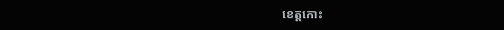ខេត្តកោះ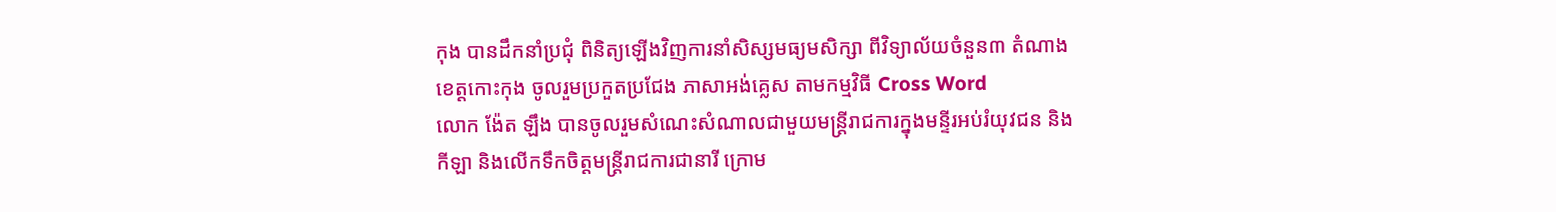កុង បានដឹកនាំប្រជុំ ពិនិត្យឡើងវិញការនាំសិស្សមធ្យមសិក្សា ពីវិទ្យាល័យចំនួន៣ តំណាងខេត្តកោះកុង ចូលរួមប្រកួតប្រជែង ភាសាអង់គ្លេស តាមកម្មវិធី Cross Word
លោក ង៉ែត ឡឹង បានចូលរួមសំណេះសំណាលជាមួយមន្រ្តីរាជការក្នុងមន្ទីរអប់រំយុវជន និងកីឡា និងលើកទឹកចិត្តមន្រ្តីរាជការជានារី ក្រោម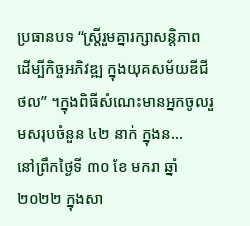ប្រធានបទ “ស្ត្រីរួមគ្នារក្សាសន្តិភាព ដើម្បីកិច្ចអភិវឌ្ឍ ក្នុងយុគសម័យឌីជីថល” ។ក្នុងពិធីសំណេះមានអ្នកចូលរួមសរុបចំនួន ៤២ នាក់ ក្នុងន...
នៅព្រឹកថ្ងៃទី ៣០ ខែ មករា ឆ្នាំ ២០២២ ក្នុងសា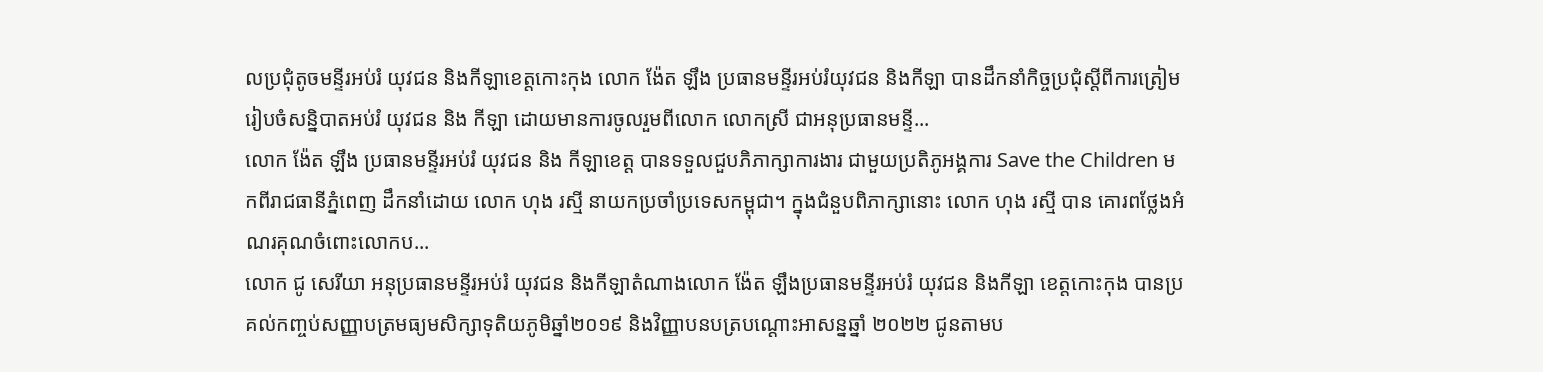លប្រជុំតូចមន្ទីរអប់រំ យុវជន និងកីឡាខេត្តកោះកុង លោក ង៉ែត ឡឹង ប្រធានមន្ទីរអប់រំយុវជន និងកីឡា បានដឹកនាំកិច្ចប្រជុំស្ដីពីការត្រៀមរៀបចំសន្និបាតអប់រំ យុវជន និង កីឡា ដោយមានការចូលរួមពីលោក លោកស្រី ជាអនុប្រធានមន្ទី...
លោក ង៉ែត ឡឹង ប្រធានមន្ទីរអប់រំ យុវជន និង កីឡាខេត្ត បានទទួលជួបភិភាក្សាការងារ ជាមួយប្រតិភូអង្គការ Save the Children មកពីរាជធានីភ្នំពេញ ដឹកនាំដោយ លោក ហុង រស្មី នាយកប្រចាំប្រទេសកម្ពុជា។ ក្នុងជំនួបពិភាក្សានោះ លោក ហុង រស្មី បាន គោរពថ្លែងអំណរគុណចំពោះលោកប...
លោក ជូ សេរីយា អនុប្រធានមន្ទីរអប់រំ យុវជន និងកីឡាតំណាងលោក ង៉ែត ឡឹងប្រធានមន្ទីរអប់រំ យុវជន និងកីឡា ខេត្តកោះកុង បានប្រគល់កញ្ចប់សញ្ញាបត្រមធ្យមសិក្សាទុតិយភូមិឆ្នាំ២០១៩ និងវិញ្ញាបនបត្របណ្ដោះអាសន្នឆ្នាំ ២០២២ ជូនតាមប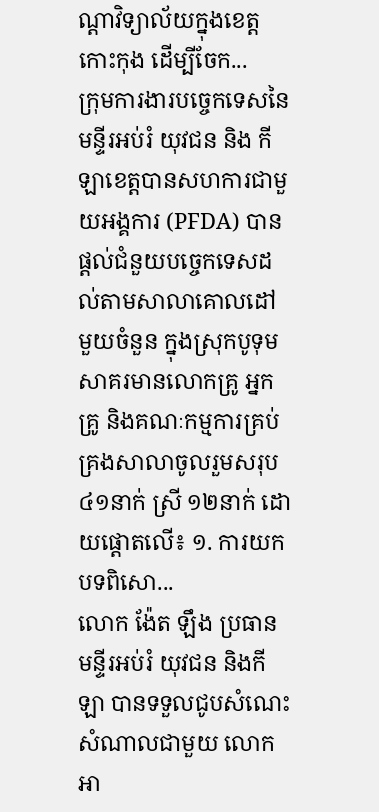ណ្ដាវិទ្យាល័យក្នុងខេត្តកោះកុង ដើម្បីចែក...
ក្រុមការងារបច្ចេកទេសនៃមន្ទីរអប់រំ យុវជន និង កីឡាខេត្តបានសហការជាមួយអង្គការ (PFDA) បានផ្តល់ជំនួយបច្ចេកទេសដល់តាមសាលាគោលដៅមួយចំនួន ក្នុងស្រុកបូទុមសាគរមានលោកគ្រូ អ្នកគ្រូ និងគណៈកម្មការគ្រប់គ្រងសាលាចូលរួមសរុប៤១នាក់ ស្រី ១២នាក់ ដោយផ្តោតលើ៖ ១. ការយកបទពិសោ...
លោក ង៉ែត ឡឹង ប្រធានមន្ទីរអប់រំ យុវជន និងកីឡា បានទទួលជូបសំណេះសំណាលជាមួយ លោក អា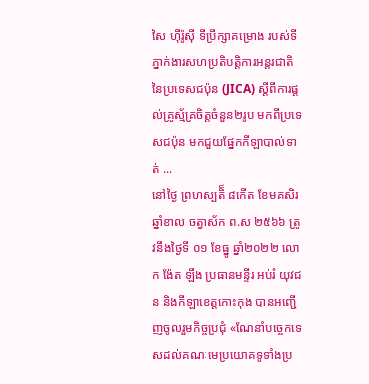សៃ ហ៊ីរ៉ូស៊ី ទីប្រឹក្សាគម្រោង របស់ទីភ្នាក់ងារសហប្រតិបត្តិការអន្តរជាតិ នៃប្រទេសជប៉ុន (JICA) ស្តីពីការផ្តល់គ្រូស្ម័គ្រចិត្តចំនួន២រូប មកពីប្រទេសជប៉ុន មកជួយផ្នែកកីឡាបាល់ទាត់ ...
នៅថ្ងៃ ព្រហស្បតិ៏ ៨កើត ខែមគសិរ ឆ្នាំខាល ចត្វាស័ក ព.ស ២៥៦៦ ត្រូវនឹងថ្ងៃទី ០១ ខែធ្នូ ឆ្នាំ២០២២ លោក ង៉ែត ឡឹង ប្រធានមន្ទីរ អប់រំ យុវជន និងកីឡាខេត្តកោះកុង បានអញ្ជើញចូលរួមកិច្ចប្រជុំ «ណែនាំបច្ចេកទេសដល់គណៈមេប្រយោគទូទាំងប្រ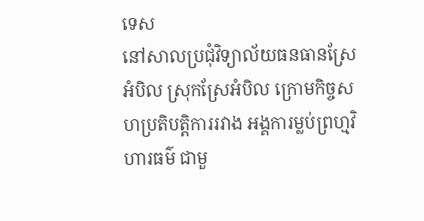ទេស
នៅសាលប្រជុំវិទ្យាល័យធនធានស្រែអំបិល ស្រុកស្រែអំបិល ក្រោមកិច្ចសហប្រតិបត្តិការរវាង អង្គការម្លប់ព្រហ្មវិហារធម៌ ជាមួ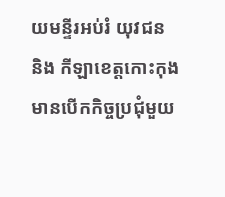យមន្ទីរអប់រំ យុវជន និង កីឡាខេត្តកោះកុង មានបើកកិច្ចប្រជុំមួយ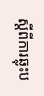ស្ដីពីការឆ្លុះប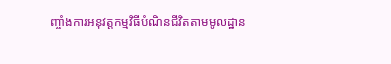ញ្ចាំងការអនុវត្តកម្មវិធីបំណិនជីវិតតាមមូលដ្ឋាន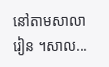នៅតាមសាលារៀន ។សាល...